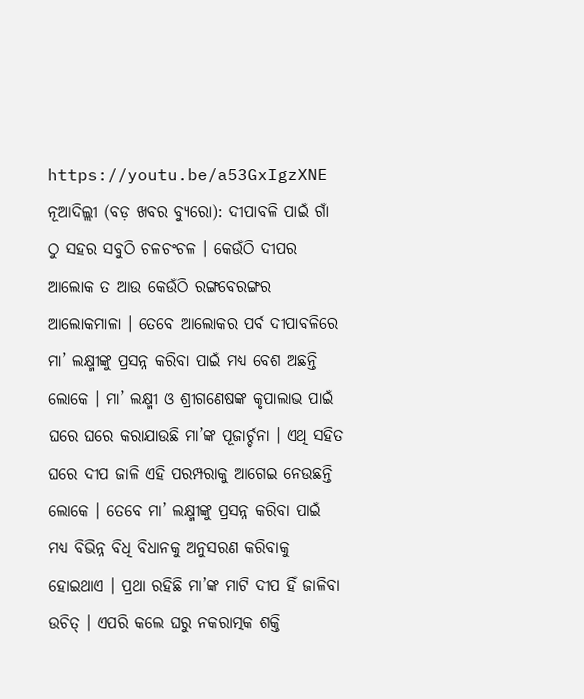https://youtu.be/a53GxIgzXNE
ନୂଆଦିଲ୍ଲୀ (ବଡ଼ ଖବର ବ୍ୟୁରୋ): ଦୀପାବଳି ପାଇଁ ଗାଁ ଠୁ ସହର ସବୁଠି ଚଳଚଂଚଳ । କେଉଁଠି ଦୀପର ଆଲୋକ ତ ଆଉ କେଉଁଠି ରଙ୍ଗବେରଙ୍ଗର ଆଲୋକମାଳା । ତେବେ ଆଲୋକର ପର୍ବ ଦୀପାବଳିରେ ମା’ ଲକ୍ଷ୍ମୀଙ୍କୁ ପ୍ରସନ୍ନ କରିବା ପାଇଁ ମଧ୍ୟ ବେଶ ଅଛନ୍ତି ଲୋକେ । ମା’ ଲକ୍ଷ୍ମୀ ଓ ଶ୍ରୀଗଣେଷଙ୍କ କୃପାଲାଭ ପାଇଁ ଘରେ ଘରେ କରାଯାଉଛି ମା’ଙ୍କ ପୂଜାର୍ଚ୍ଚନା । ଏଥି ସହିତ ଘରେ ଦୀପ ଜାଳି ଏହି ପରମ୍ପରାକୁ ଆଗେଇ ନେଉଛନ୍ତି ଲୋକେ । ତେବେ ମା’ ଲକ୍ଷ୍ମୀଙ୍କୁ ପ୍ରସନ୍ନ କରିବା ପାଇଁ ମଧ୍ୟ ବିଭିନ୍ନ ବିଧି ବିଧାନକୁ ଅନୁସରଣ କରିବାକୁ ହୋଇଥାଏ । ପ୍ରଥା ରହିଛି ମା’ଙ୍କ ମାଟି ଦୀପ ହିଁ ଜାଳିବା ଉଚିତ୍ । ଏପରି କଲେ ଘରୁ ନକରାତ୍ମକ ଶକ୍ତି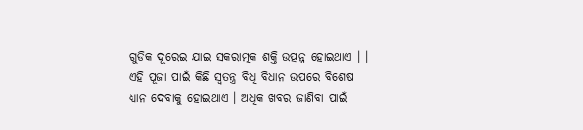ଗୁଡିକ ଦୂରେଇ ଯାଇ ସକରାତ୍ମକ ଶକ୍ତି ଉତ୍ପନ୍ନ ହୋଇଥାଏ । । ଏହି ପୂଜା ପାଇଁ କିଛି ସ୍ୱତନ୍ତ୍ର ବିଧି ବିଧାନ ଉପରେ ବିଶେଷ ଧ୍ୟାନ ଦେବାକୁ ହୋଇଥାଏ । ଅଧିକ ଖବର ଜାଣିବା ପାଇଁ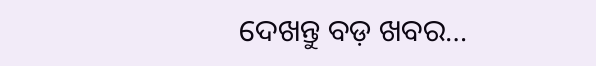ଦେଖନ୍ତୁ ବଡ଼ ଖବର…